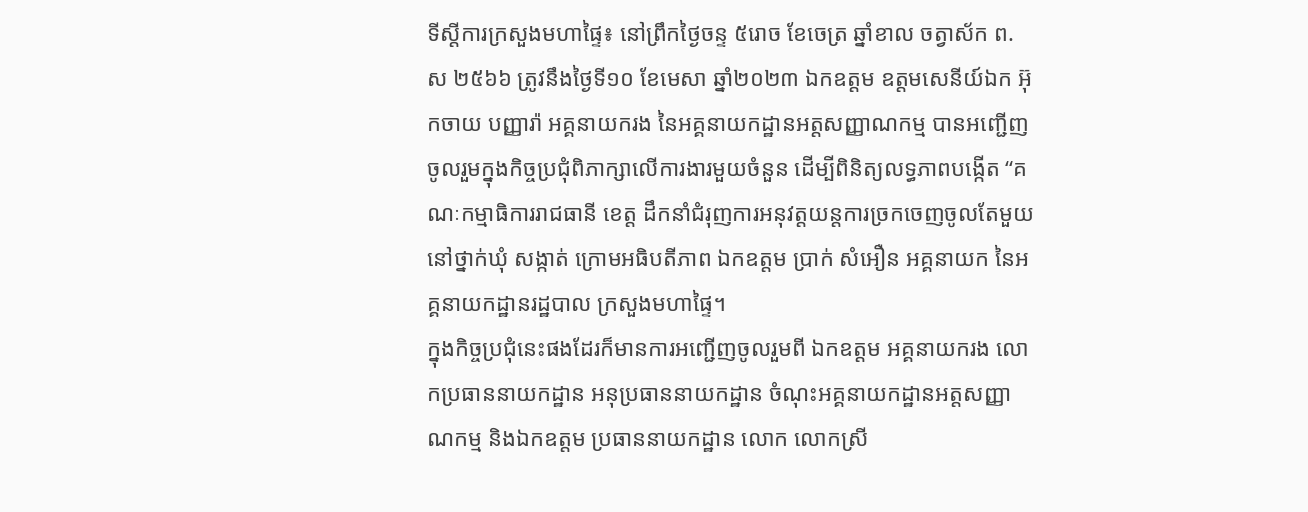ទីស្តីការក្រសួងមហាផ្ទៃ៖ នៅព្រឹកថ្ងៃចន្ទ ៥រោច ខែចេត្រ ឆ្នាំខាល ចត្វាស័ក ព.ស ២៥៦៦ ត្រូវនឹងថ្ងៃទី១០ ខែមេសា ឆ្នាំ២០២៣ ឯកឧត្តម ឧត្តមសេនីយ៍ឯក អ៊ុកចាយ បញ្ញារ៉ា អគ្គនាយករង នៃអគ្គនាយកដ្ឋានអត្តសញ្ញាណកម្ម បានអញ្ជើញចូលរួមក្នុងកិច្ចប្រជុំពិភាក្សាលើការងារមួយចំនួន ដើម្បីពិនិត្យលទ្ធភាពបង្កើត “គណៈកម្មាធិការរាជធានី ខេត្ត ដឹកនាំជំរុញការអនុវត្តយន្តការច្រកចេញចូលតែមួយនៅថ្នាក់ឃុំ សង្កាត់ ក្រោមអធិបតីភាព ឯកឧត្តម ប្រាក់ សំអឿន អគ្គនាយក នៃអគ្គនាយកដ្ឋានរដ្ឋបាល ក្រសួងមហាផ្ទៃ។
ក្នុងកិច្ចប្រជុំនេះផងដែរក៏មានការអញ្ជើញចូលរួមពី ឯកឧត្តម អគ្គនាយករង លោកប្រធាននាយកដ្ឋាន អនុប្រធាននាយកដ្ឋាន ចំណុះអគ្គនាយកដ្ឋានអត្តសញ្ញាណកម្ម និងឯកឧត្តម ប្រធាននាយកដ្ឋាន លោក លោកស្រី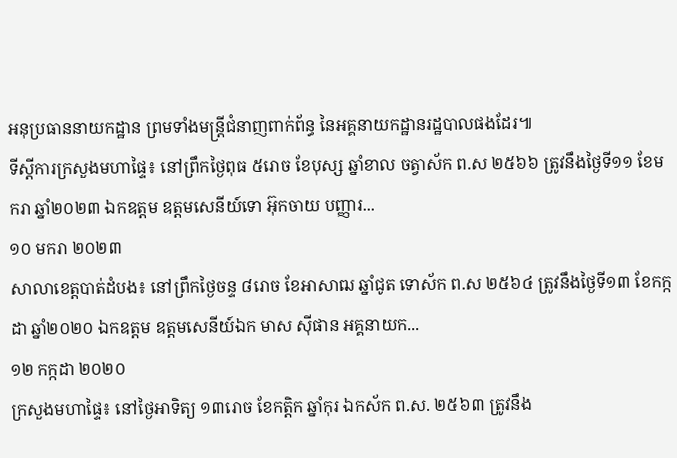អនុប្រធាននាយកដ្ឋាន ព្រមទាំងមន្រ្តីជំនាញពាក់ព័ន្ធ នៃអគ្គនាយកដ្ឋានរដ្ឋបាលផងដែរ៕
ទីស្តីការក្រសួងមហាផ្ទៃ៖ នៅព្រឹកថ្ងៃពុធ ៥រោច ខែបុស្ស ឆ្នាំខាល ចត្វាស័ក ព.ស ២៥៦៦ ត្រូវនឹងថ្ងៃទី១១ ខែមករា ឆ្នាំ២០២៣ ឯកឧត្តម ឧត្តមសេនីយ៍ទោ អ៊ុកចាយ បញ្ញារ...
១០ មករា ២០២៣
សាលាខេត្តបាត់ដំបង៖ នៅព្រឹកថ្ងៃចន្ទ ៨រោច ខែអាសាឍ ឆ្នាំជូត ទោស័ក ព.ស ២៥៦៤ ត្រូវនឹងថ្ងៃទី១៣ ខែកក្កដា ឆ្នាំ២០២០ ឯកឧត្តម ឧត្តមសេនីយ៍ឯក មាស ស៊ីផាន អគ្គនាយក...
១២ កក្កដា ២០២០
ក្រសួងមហាផ្ទៃ៖ នៅថ្ងៃអាទិត្យ ១៣រោច ខែកត្តិក ឆ្នាំកុរ ឯកស័ក ព.ស. ២៥៦៣ ត្រូវនឹង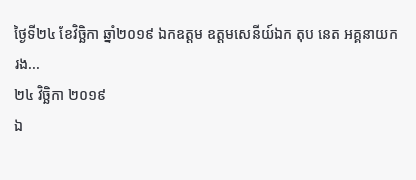ថ្ងៃទី២៤ ខែវិច្ឆិកា ឆ្នាំ២០១៩ ឯកឧត្ដម ឧត្ដមសេនីយ៍ឯក តុប នេត អគ្គនាយករង...
២៤ វិច្ឆិកា ២០១៩
ឯ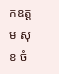កឧត្ដម សុខ ចំ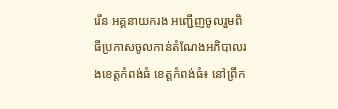រើន អគ្គនាយករង អញ្ជើញចូលរួមពិធីប្រកាសចូលកាន់តំណែងអភិបាលរងខេត្តកំពង់ធំ ខេត្តកំពង់ធំ៖ នៅព្រឹក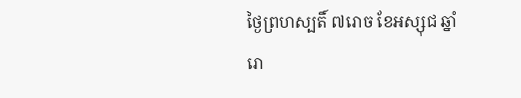ថ្ងៃព្រហស្បតិ៍ ៧រោច ខែអស្សុជ ឆ្នាំរោ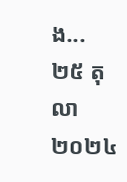ង...
២៥ តុលា ២០២៤